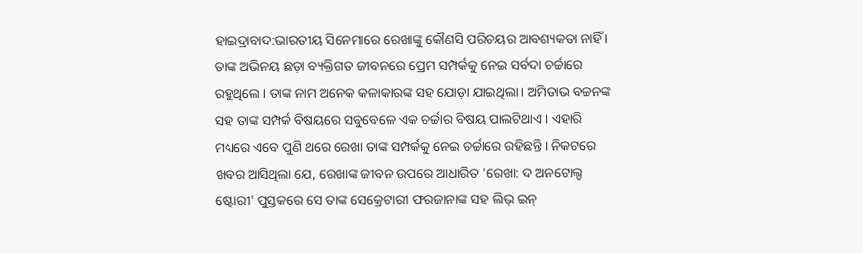ହାଇଦ୍ରାବାଦ:ଭାରତୀୟ ସିନେମାରେ ରେଖାଙ୍କୁ କୌଣସି ପରିଚୟର ଆବଶ୍ୟକତା ନାହିଁ । ତାଙ୍କ ଅଭିନୟ ଛଡ଼ା ବ୍ୟକ୍ତିଗତ ଜୀବନରେ ପ୍ରେମ ସମ୍ପର୍କକୁ ନେଇ ସର୍ବଦା ଚର୍ଚ୍ଚାରେ ରହୁଥିଲେ । ତାଙ୍କ ନାମ ଅନେକ କଳାକାରଙ୍କ ସହ ଯୋଡ଼ା ଯାଇଥିଲା । ଅମିତାଭ ବଚ୍ଚନଙ୍କ ସହ ତାଙ୍କ ସମ୍ପର୍କ ବିଷୟରେ ସବୁବେଳେ ଏକ ଚର୍ଚ୍ଚାର ବିଷୟ ପାଲଟିଥାଏ । ଏହାରି ମଧ୍ୟରେ ଏବେ ପୁଣି ଥରେ ରେଖା ତାଙ୍କ ସମ୍ପର୍କକୁ ନେଇ ଚର୍ଚ୍ଚାରେ ରହିଛନ୍ତି । ନିକଟରେ ଖବର ଆସିଥିଲା ଯେ, ରେଖାଙ୍କ ଜୀବନ ଉପରେ ଆଧାରିତ 'ରେଖା: ଦ ଅନଟୋଲ୍ଡ ଷ୍ଟୋରୀ' ପୁସ୍ତକରେ ସେ ତାଙ୍କ ସେକ୍ରେଟାରୀ ଫରଜାନାଙ୍କ ସହ ଲିଭ୍ ଇନ୍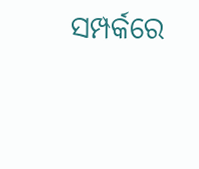ସମ୍ପର୍କରେ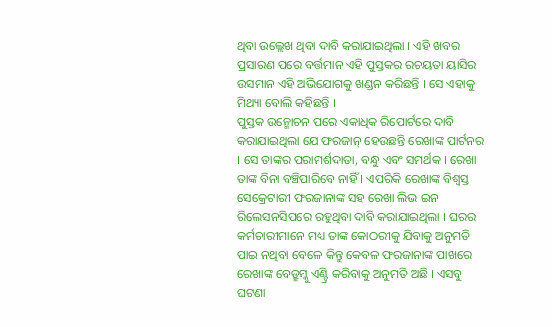ଥିବା ଉଲ୍ଲେଖ ଥିବା ଦାବି କରାଯାଇଥିଲା । ଏହି ଖବର ପ୍ରସାରଣ ପରେ ବର୍ତ୍ତମାନ ଏହି ପୁସ୍ତକର ରଚୟତା ୟାସିର ଉସମାନ ଏହି ଅଭିଯୋଗକୁ ଖଣ୍ଡନ କରିଛନ୍ତି । ସେ ଏହାକୁ ମିଥ୍ୟା ବୋଲି କହିଛନ୍ତି ।
ପୁସ୍ତକ ଉନ୍ମୋଚନ ପରେ ଏକାଧିକ ରିପୋର୍ଟରେ ଦାବି କରାଯାଇଥିଲା ଯେ ଫରଜାନ୍ ହେଉଛନ୍ତି ରେଖାଙ୍କ ପାର୍ଟନର । ସେ ତାଙ୍କର ପରାମର୍ଶଦାତା, ବନ୍ଧୁ ଏବଂ ସମର୍ଥକ । ରେଖା ତାଙ୍କ ବିନା ବଞ୍ଚିପାରିବେ ନାହିଁ । ଏପରିକି ରେଖାଙ୍କ ବିଶ୍ୱସ୍ତ ସେକ୍ରେଟାରୀ ଫରଜାନାଙ୍କ ସହ ରେଖା ଲିଭ ଇନ ରିଲେସନସିପରେ ରହୁଥିବା ଦାବି କରାଯାଇଥିଲା । ଘରର କର୍ମଚାରୀମାନେ ମଧ୍ୟ ତାଙ୍କ କୋଠରୀକୁ ଯିବାକୁ ଅନୁମତି ପାଇ ନଥିବା ବେଳେ କିନ୍ତୁ କେବଳ ଫରଜାନାଙ୍କ ପାଖରେ ରେଖାଙ୍କ ବେଡ୍ରୁମ୍କୁ ଏଣ୍ଟ୍ରି କରିବାକୁ ଅନୁମତି ଅଛି । ଏସବୁ ଘଟଣା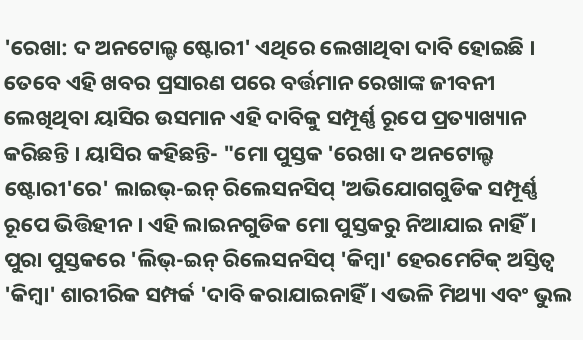'ରେଖା: ଦ ଅନଟୋଲ୍ଡ ଷ୍ଟୋରୀ' ଏଥିରେ ଲେଖାଥିବା ଦାବି ହୋଇଛି ।
ତେବେ ଏହି ଖବର ପ୍ରସାରଣ ପରେ ବର୍ତ୍ତମାନ ରେଖାଙ୍କ ଜୀବନୀ ଲେଖିଥିବା ୟାସିର ଉସମାନ ଏହି ଦାବିକୁ ସମ୍ପୂର୍ଣ୍ଣ ରୂପେ ପ୍ରତ୍ୟାଖ୍ୟାନ କରିଛନ୍ତି । ୟାସିର କହିଛନ୍ତି- "ମୋ ପୁସ୍ତକ 'ରେଖା ଦ ଅନଟୋଲ୍ଡ ଷ୍ଟୋରୀ'ରେ' ଲାଇଭ୍-ଇନ୍ ରିଲେସନସିପ୍ 'ଅଭିଯୋଗଗୁଡିକ ସମ୍ପୂର୍ଣ୍ଣ ରୂପେ ଭିତ୍ତିହୀନ । ଏହି ଲାଇନଗୁଡିକ ମୋ ପୁସ୍ତକରୁ ନିଆଯାଇ ନାହିଁ । ପୁରା ପୁସ୍ତକରେ 'ଲିଭ୍-ଇନ୍ ରିଲେସନସିପ୍ 'କିମ୍ବା' ହେରମେଟିକ୍ ଅସ୍ତିତ୍ୱ 'କିମ୍ବା' ଶାରୀରିକ ସମ୍ପର୍କ 'ଦାବି କରାଯାଇନାହିଁ । ଏଭଳି ମିଥ୍ୟା ଏବଂ ଭୁଲ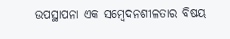ଉପସ୍ଥାପନା ଏକ ସମ୍ବେଦନଶୀଳତାର ବିଷୟ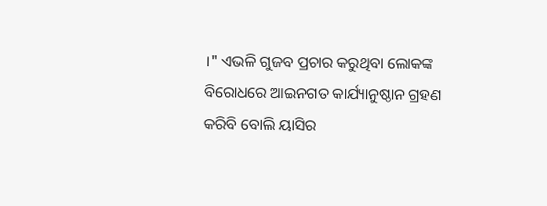।" ଏଭଳି ଗୁଜବ ପ୍ରଚାର କରୁଥିବା ଲୋକଙ୍କ ବିରୋଧରେ ଆଇନଗତ କାର୍ଯ୍ୟାନୁଷ୍ଠାନ ଗ୍ରହଣ କରିବି ବୋଲି ୟାସିର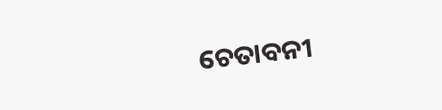ଚେତାବନୀ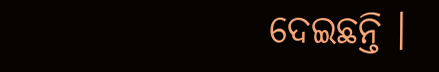ଦେଇଛନ୍ତି ।